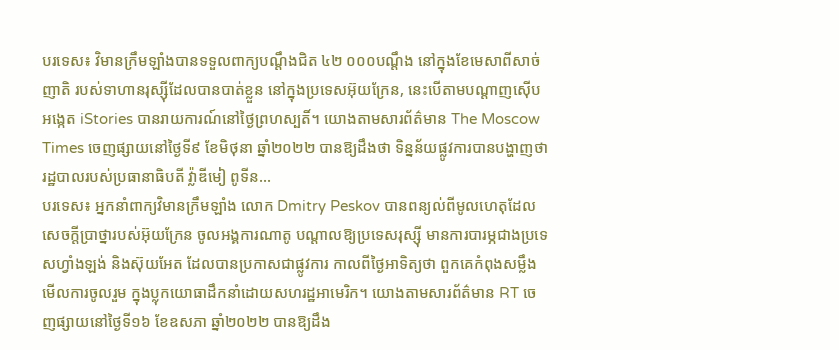បរទេស៖ វិមានក្រឹមឡាំងបានទទួលពាក្យបណ្តឹងជិត ៤២ ០០០បណ្តឹង នៅក្នុងខែមេសាពីសាច់ញាតិ របស់ទាហានរុស្ស៊ីដែលបានបាត់ខ្លួន នៅក្នុងប្រទេសអ៊ុយក្រែន, នេះបើតាមបណ្តាញស៊ើបអង្កេត iStories បានរាយការណ៍នៅថ្ងៃព្រហស្បតិ៍។ យោងតាមសារព័ត៌មាន The Moscow Times ចេញផ្សាយនៅថ្ងៃទី៩ ខែមិថុនា ឆ្នាំ២០២២ បានឱ្យដឹងថា ទិន្នន័យផ្លូវការបានបង្ហាញថា រដ្ឋបាលរបស់ប្រធានាធិបតី វ្ល៉ាឌីមៀ ពូទីន...
បរទេស៖ អ្នកនាំពាក្យវិមានក្រឹមឡាំង លោក Dmitry Peskov បានពន្យល់ពីមូលហេតុដែល សេចក្តីប្រាថ្នារបស់អ៊ុយក្រែន ចូលអង្គការណាតូ បណ្តាលឱ្យប្រទេសរុស្ស៊ី មានការបារម្ភជាងប្រទេសហ្វាំងឡង់ និងស៊ុយអែត ដែលបានប្រកាសជាផ្លូវការ កាលពីថ្ងៃអាទិត្យថា ពួកគេកំពុងសម្លឹងមើលការចូលរួម ក្នុងប្លុកយោធាដឹកនាំដោយសហរដ្ឋអាមេរិក។ យោងតាមសារព័ត៌មាន RT ចេញផ្សាយនៅថ្ងៃទី១៦ ខែឧសភា ឆ្នាំ២០២២ បានឱ្យដឹង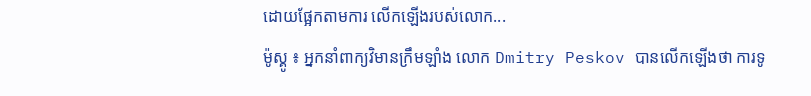ដោយផ្អែកតាមការ លើកឡើងរបស់លោក...
ម៉ូស្គូ ៖ អ្នកនាំពាក្យវិមានក្រឹមឡាំង លោក Dmitry Peskov បានលើកឡើងថា ការទូ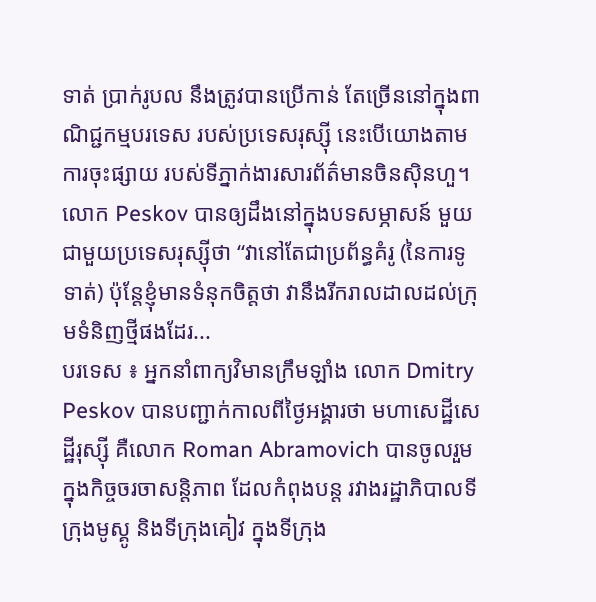ទាត់ ប្រាក់រូបល នឹងត្រូវបានប្រើកាន់ តែច្រើននៅក្នុងពាណិជ្ជកម្មបរទេស របស់ប្រទេសរុស្ស៊ី នេះបើយោងតាមការចុះផ្សាយ របស់ទីភ្នាក់ងារសារព័ត៌មានចិនស៊ិនហួ។ លោក Peskov បានឲ្យដឹងនៅក្នុងបទសម្ភាសន៍ មួយជាមួយប្រទេសរុស្ស៊ីថា “វានៅតែជាប្រព័ន្ធគំរូ (នៃការទូទាត់) ប៉ុន្តែខ្ញុំមានទំនុកចិត្តថា វានឹងរីករាលដាលដល់ក្រុមទំនិញថ្មីផងដែរ...
បរទេស ៖ អ្នកនាំពាក្យវិមានក្រឹមឡាំង លោក Dmitry Peskov បានបញ្ជាក់កាលពីថ្ងៃអង្គារថា មហាសេដ្ឋីសេដ្ឋីរុស្ស៊ី គឺលោក Roman Abramovich បានចូលរួមក្នុងកិច្ចចរចាសន្តិភាព ដែលកំពុងបន្ត រវាងរដ្ឋាភិបាលទីក្រុងមូស្គូ និងទីក្រុងគៀវ ក្នុងទីក្រុង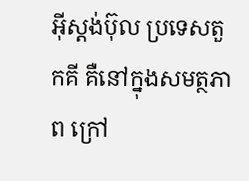អ៊ីស្តង់ប៊ុល ប្រទេសតួកគី គឺនៅក្នុងសមត្ថភាព ក្រៅ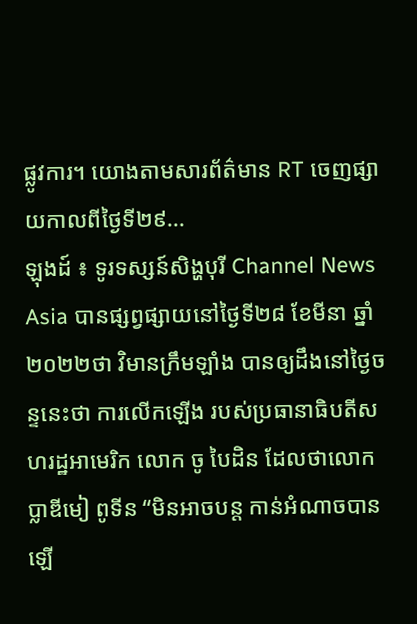ផ្លូវការ។ យោងតាមសារព័ត៌មាន RT ចេញផ្សាយកាលពីថ្ងៃទី២៩...
ឡុងដ៍ ៖ ទូរទស្សន៍សិង្ហបុរី Channel News Asia បានផ្សព្វផ្សាយនៅថ្ងៃទី២៨ ខែមីនា ឆ្នាំ២០២២ថា វិមានក្រឹមឡាំង បានឲ្យដឹងនៅថ្ងៃចន្ទនេះថា ការលើកឡើង របស់ប្រធានាធិបតីសហរដ្ឋអាមេរិក លោក ចូ បៃដិន ដែលថាលោក ប្លាឌីមៀ ពូទីន “មិនអាចបន្ត កាន់អំណាចបានឡើ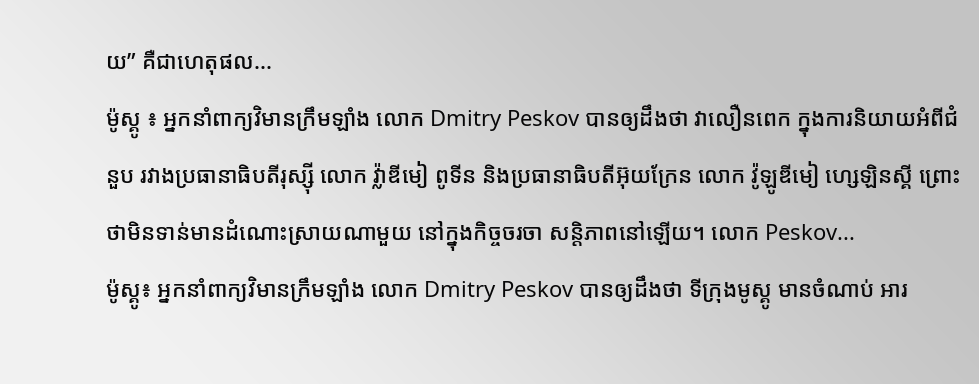យ” គឺជាហេតុផល...
ម៉ូស្គូ ៖ អ្នកនាំពាក្យវិមានក្រឹមឡាំង លោក Dmitry Peskov បានឲ្យដឹងថា វាលឿនពេក ក្នុងការនិយាយអំពីជំនួប រវាងប្រធានាធិបតីរុស្ស៊ី លោក វ្ល៉ាឌីមៀ ពូទីន និងប្រធានាធិបតីអ៊ុយក្រែន លោក វ៉ូឡូឌីមៀ ហ្សេឡិនស្គី ព្រោះថាមិនទាន់មានដំណោះស្រាយណាមួយ នៅក្នុងកិច្ចចរចា សន្តិភាពនៅឡើយ។ លោក Peskov...
ម៉ូស្គូ៖ អ្នកនាំពាក្យវិមានក្រឹមឡាំង លោក Dmitry Peskov បានឲ្យដឹងថា ទីក្រុងមូស្គូ មានចំណាប់ អារ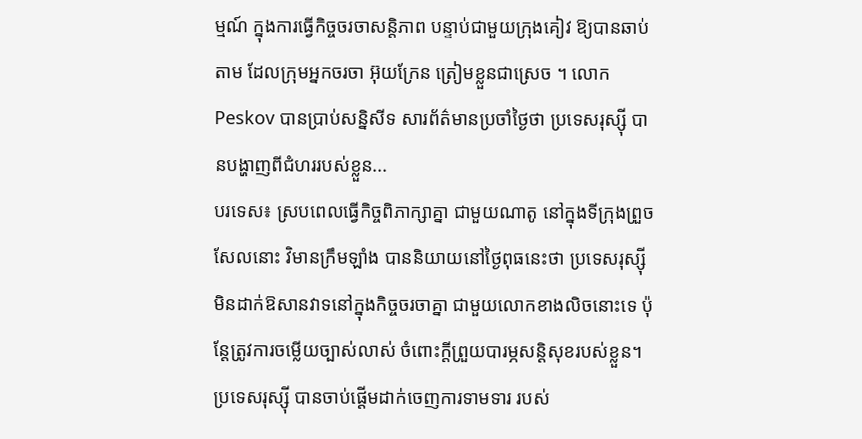ម្មណ៍ ក្នុងការធ្វើកិច្ចចរចាសន្តិភាព បន្ទាប់ជាមួយក្រុងគៀវ ឱ្យបានឆាប់តាម ដែលក្រុមអ្នកចរចា អ៊ុយក្រែន ត្រៀមខ្លួនជាស្រេច ។ លោក Peskov បានប្រាប់សន្និសីទ សារព័ត៌មានប្រចាំថ្ងៃថា ប្រទេសរុស្ស៊ី បានបង្ហាញពីជំហររបស់ខ្លួន...
បរទេស៖ ស្របពេលធ្វើកិច្ចពិភាក្សាគ្នា ជាមួយណាតូ នៅក្នុងទីក្រុងព្រួចសែលនោះ វិមានក្រឹមឡាំង បាននិយាយនៅថ្ងៃពុធនេះថា ប្រទេសរុស្ស៊ី មិនដាក់ឱសានវាទនៅក្នុងកិច្ចចរចាគ្នា ជាមួយលោកខាងលិចនោះទេ ប៉ុន្តែត្រូវការចម្លើយច្បាស់លាស់ ចំពោះក្តីព្រួយបារម្ភសន្តិសុខរបស់ខ្លួន។ ប្រទេសរុស្ស៊ី បានចាប់ផ្តើមដាក់ចេញការទាមទារ របស់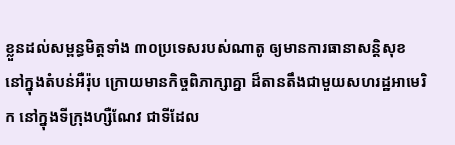ខ្លួនដល់សម្ពន្ធមិត្តទាំង ៣០ប្រទេសរបស់ណាតូ ឲ្យមានការធានាសន្តិសុខ នៅក្នុងតំបន់អឺរ៉ុប ក្រោយមានកិច្ចពិភាក្សាគ្នា ដ៏តានតឹងជាមួយសហរដ្ឋអាមេរិក នៅក្នុងទីក្រុងហ្សឺណែវ ជាទីដែល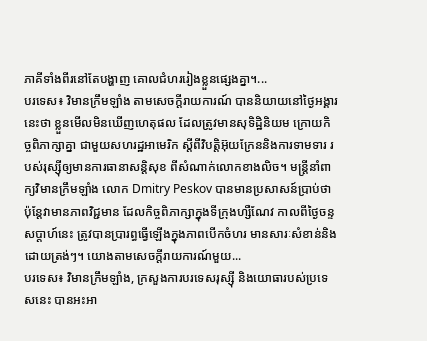ភាគីទាំងពីរនៅតែបង្ហាញ គោលជំហររៀងខ្លួនផ្សេងគ្នា។...
បរទេស៖ វិមានក្រឹមឡាំង តាមសេចក្តីរាយការណ៍ បាននិយាយនៅថ្ងៃអង្គារនេះថា ខ្លួនមើលមិនឃើញហេតុផល ដែលត្រូវមានសុទិដ្ឋិនិយម ក្រោយកិច្ចពិភាក្សាគ្នា ជាមួយសហរដ្ឋអាមេរិក ស្តីពីវិបត្តិអ៊ុយក្រែននិងការទាមទារ របស់រុស្ស៊ីឲ្យមានការធានាសន្តិសុខ ពីសំណាក់លោកខាងលិច។ មន្ត្រីនាំពាក្យវិមានក្រឹមឡាំង លោក Dmitry Peskov បានមានប្រសាសន៍ប្រាប់ថា ប៉ុន្តែវាមានភាពវិជ្ជមាន ដែលកិច្ចពិភាក្សាក្នុងទីក្រុងហ្សឺណែវ កាលពីថ្ងៃចន្ទសប្ដាហ៍នេះ ត្រូវបានប្រារព្ធធ្វើឡើងក្នុងភាពបើកចំហរ មានសារៈសំខាន់និងដោយត្រង់ៗ។ យោងតាមសេចក្តីរាយការណ៍មួយ...
បរទេស៖ វិមានក្រឹមឡាំង, ក្រសួងការបរទេសរុស្ស៊ី និងយោធារបស់ប្រទេសនេះ បានអះអា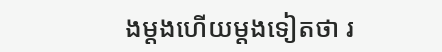ងម្តងហើយម្តងទៀតថា រ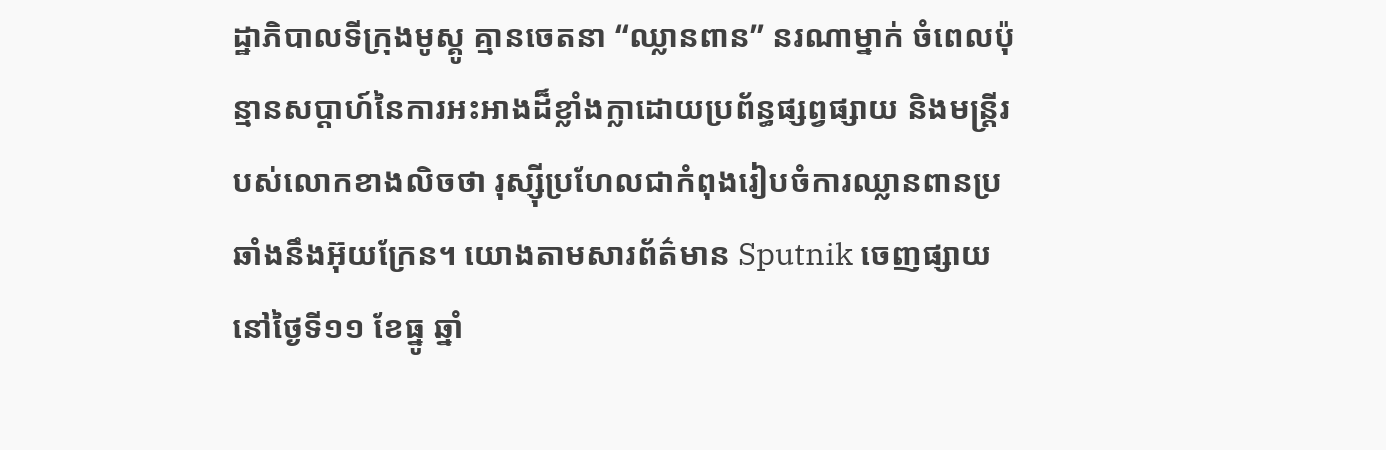ដ្ឋាភិបាលទីក្រុងមូស្គូ គ្មានចេតនា “ឈ្លានពាន” នរណាម្នាក់ ចំពេលប៉ុន្មានសប្តាហ៍នៃការអះអាងដ៏ខ្លាំងក្លាដោយប្រព័ន្ធផ្សព្វផ្សាយ និងមន្ត្រីរបស់លោកខាងលិចថា រុស្ស៊ីប្រហែលជាកំពុងរៀបចំការឈ្លានពានប្រឆាំងនឹងអ៊ុយក្រែន។ យោងតាមសារព័ត៌មាន Sputnik ចេញផ្សាយនៅថ្ងៃទី១១ ខែធ្នូ ឆ្នាំ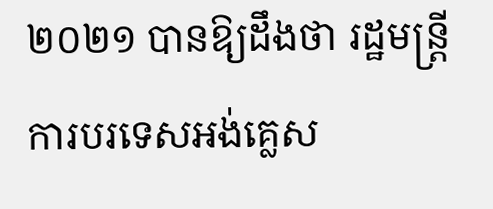២០២១ បានឱ្យដឹងថា រដ្ឋមន្ត្រីការបរទេសអង់គ្លេស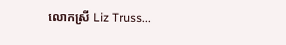លោកស្រី Liz Truss...